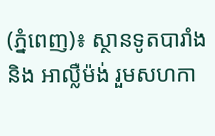(ភ្នំពេញ)៖ ស្ថានទូតបារាំង និង អាល្លឺម៉ង់ រួមសហកា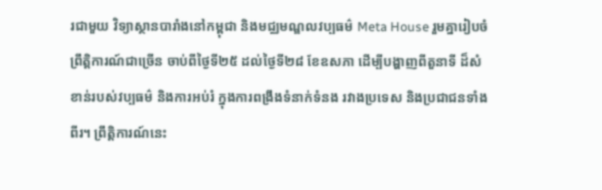រជាមួយ វិទ្យាស្ថានបារាំងនៅកម្ពុជា និងមជ្ឈមណ្ឌលវប្បធម៌ Meta House រួមគ្នារៀបចំព្រឹត្តិការណ៍ជាច្រើន ចាប់ពីថ្ងៃទី២៥ ដល់ថ្ងៃទី២៨ ខែឧសភា ដើម្បីបង្ហាញពីតួនាទី ដ៏សំខាន់របស់វប្បធម៌ និងការអប់រំ ក្នុងការពង្រឹងទំនាក់ទំនង រវាងប្រទេស និងប្រជាជនទាំងពីរ។ ព្រឹត្តិការណ៍នេះ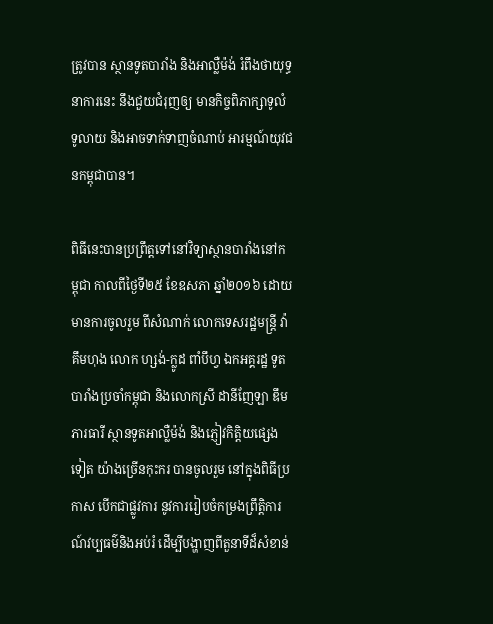ត្រូវបាន ស្ថានទូតបារាំង និងអាល្លឺម៉ង់ រំពឹងថាយុទ្ធនាការនេះ នឹងជួយជំរុញឲ្យ មានកិច្ចពិភាក្សាទូលំទូលាយ និងអាចទាក់ទាញចំណាប់ អារម្មណ៍យុវជនកម្ពុជាបាន។

ពិធីនេះបានប្រព្រឹត្តទៅនៅវិទ្យាស្ថានបារាំងនៅកម្ពុជា កាលពីថ្ងៃទី២៥ ខែឧសភា ឆ្នាំ២០១៦ ដោយមានការចូលរួម ពីសំណាក់ លោកទេសរដ្ឋមន្រ្តី វ៉ា គឹមហុង លោក ហ្សង់-ក្លូដ ពាំបឹហ្វ ឯកអគ្គរដ្ឋ ទូតបារាំងប្រចាំកម្ពុជា និងលោកស្រី ដានីញែឡា ឌឹម ភារធារី ស្ថានទូតអាល្លឺម៉ង់ និងភ្ញៀវកិត្តិយផ្សេងទៀត យ៉ាងច្រើនកុះករ បានចូលរួម នៅក្នុងពិធីប្រកាស បើកជាផ្លូវការ នូវការរៀបចំកម្រងព្រឹត្តិការណ៍វប្បធម៌និងអប់រំ ដើម្បីបង្ហាញពីតួនាទីដ៏សំខាន់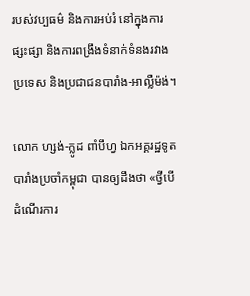របស់វប្បធម៌ និងការអប់រំ នៅក្នុងការផ្សះផ្សា និងការពង្រឹងទំនាក់ទំនងរវាងប្រទេស និងប្រជាជនបារាំង-អាល្លឺម៉ង់។

លោក ហ្សង់-ក្លូដ ពាំបឹហ្វ ឯកអគ្គរដ្ឋទូតបារាំងប្រចាំកម្ពុជា បានឲ្យដឹងថា «ថ្វីបើដំណើរការ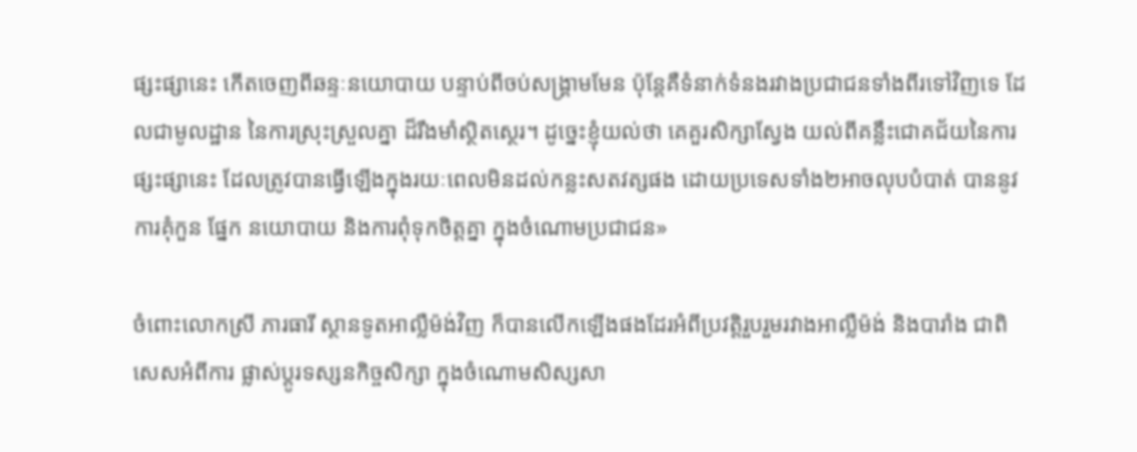ផ្សះផ្សានេះ កើតចេញពីឆន្ទៈនយោបាយ បន្ទាប់ពីចប់សង្រ្គាមមែន ប៉ុន្តែគឺទំនាក់ទំនងរវាងប្រជាជនទាំងពីរទៅវិញទេ ដែលជាមូលដ្ឋាន នៃការស្រុះស្រួលគ្នា ដ៏រឹងមាំស្ថិតស្ថេរ។ ដូច្នេះខ្ញុំយល់ថា គេគួរសិក្សាស្វែង យល់ពីគន្លឹះជោគជ័យនៃការផ្សះផ្សានេះ ដែលត្រូវបានធ្វើឡើងក្នុងរយៈពេលមិនដល់កន្លះសតវត្សផង ដោយប្រទេសទាំង២អាចលុបបំបាត់ បាននូវការគុំកួន ផ្នែក នយោបាយ និងការពុំទុកចិត្តគ្នា ក្នុងចំណោមប្រជាជន»

ចំពោះលោកស្រី ភារធារី ស្ថានទូតអាល្លឺម៉ង់វិញ ក៏បានលើកឡើងផងដែរអំពីប្រវត្តិរួបរួមរវាងអាល្លឺម៉ង់ និងបារាំង ជាពិសេសអំពីការ ផ្លាស់ប្តូរទស្សនកិច្ចសិក្សា ក្នុងចំណោមសិស្សសា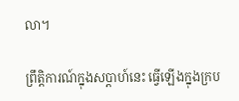លា។

ព្រឹត្តិការណ៍ក្នុងសប្តាហ៍នេះ ធ្វើឡើងក្នុងក្រប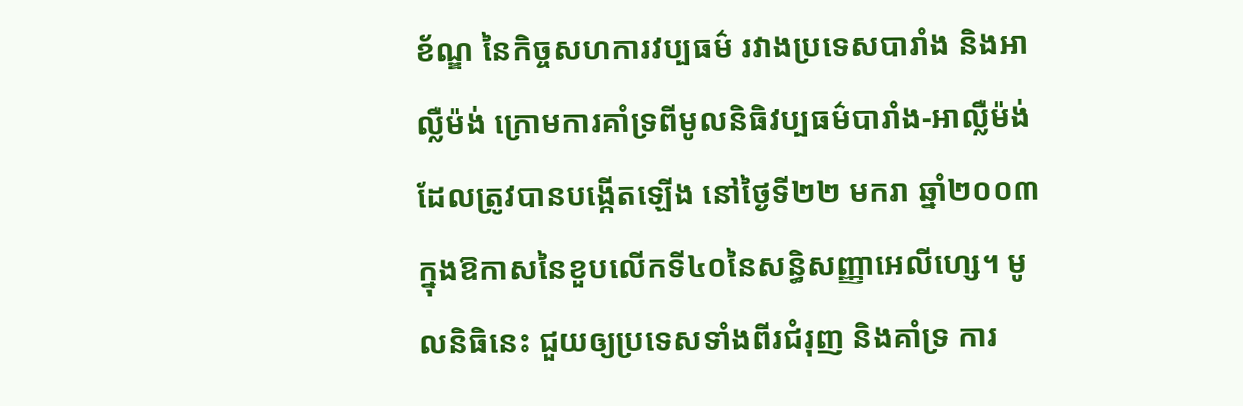ខ័ណ្ឌ នៃកិច្ចសហការវប្បធម៌ រវាងប្រទេសបារាំង និងអាល្លឺម៉ង់ ក្រោមការគាំទ្រពីមូលនិធិវប្បធម៌បារាំង-អាល្លឺម៉ង់ ដែលត្រូវបានបង្កើតឡើង នៅថ្ងៃទី២២ មករា ឆ្នាំ២០០៣ ក្នុងឱកាសនៃខួបលើកទី៤០នៃសន្ធិសញ្ញាអេលីហ្សេ។ មូលនិធិនេះ ជួយឲ្យប្រទេសទាំងពីរជំរុញ និងគាំទ្រ ការ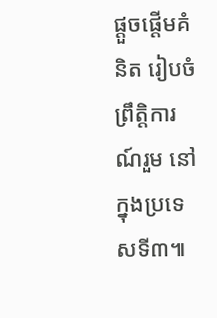ផ្តួចផ្តើមគំនិត រៀបចំព្រឹត្តិការណ៍រួម នៅក្នុងប្រទេសទី៣៕